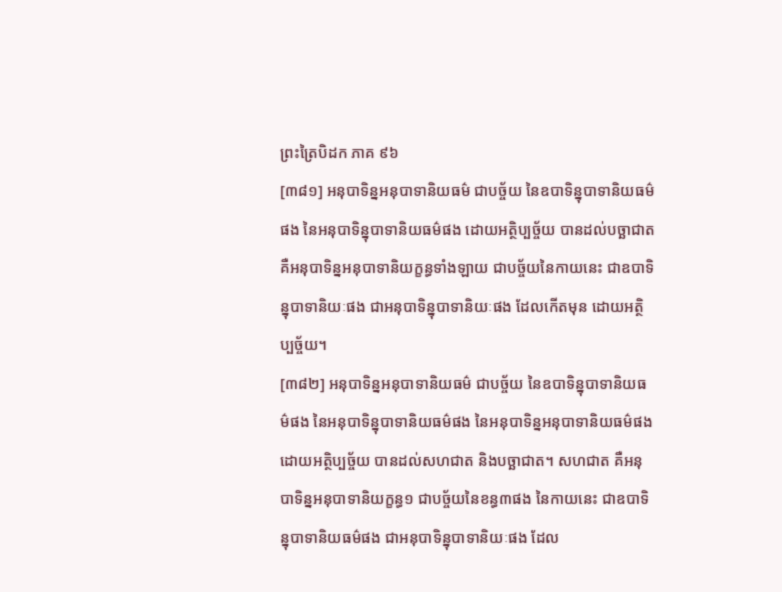ព្រះត្រៃបិដក ភាគ ៩៦
[៣៨១] អនុបាទិន្នអនុបាទានិយធម៌ ជាបច្ច័យ នៃឧបាទិន្នុបាទានិយធម៌ផង នៃអនុបាទិន្នុបាទានិយធម៌ផង ដោយអត្ថិប្បច្ច័យ បានដល់បច្ឆាជាត គឺអនុបាទិន្នអនុបាទានិយក្ខន្ធទាំងឡាយ ជាបច្ច័យនៃកាយនេះ ជាឧបាទិន្នុបាទានិយៈផង ជាអនុបាទិន្នុបាទានិយៈផង ដែលកើតមុន ដោយអត្ថិប្បច្ច័យ។
[៣៨២] អនុបាទិន្នអនុបាទានិយធម៌ ជាបច្ច័យ នៃឧបាទិន្នុបាទានិយធម៌ផង នៃអនុបាទិន្នុបាទានិយធម៌ផង នៃអនុបាទិន្នអនុបាទានិយធម៌ផង ដោយអត្ថិប្បច្ច័យ បានដល់សហជាត និងបច្ឆាជាត។ សហជាត គឺអនុបាទិន្នអនុបាទានិយក្ខន្ធ១ ជាបច្ច័យនៃខន្ធ៣ផង នៃកាយនេះ ជាឧបាទិន្នុបាទានិយធម៌ផង ជាអនុបាទិន្នុបាទានិយៈផង ដែល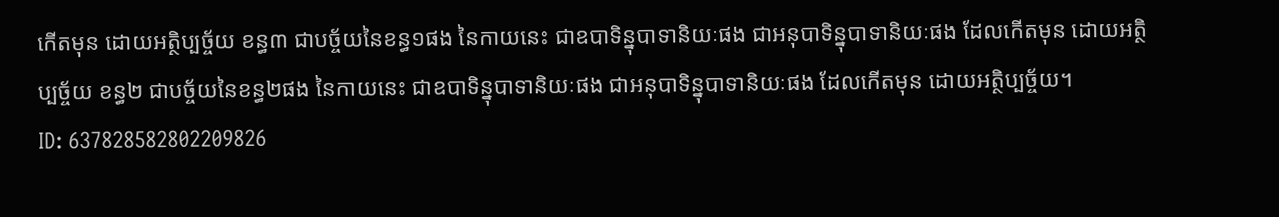កើតមុន ដោយអត្ថិប្បច្ច័យ ខន្ធ៣ ជាបច្ច័យនៃខន្ធ១ផង នៃកាយនេះ ជាឧបាទិន្នុបាទានិយៈផង ជាអនុបាទិន្នុបាទានិយៈផង ដែលកើតមុន ដោយអត្ថិប្បច្ច័យ ខន្ធ២ ជាបច្ច័យនៃខន្ធ២ផង នៃកាយនេះ ជាឧបាទិន្នុបាទានិយៈផង ជាអនុបាទិន្នុបាទានិយៈផង ដែលកើតមុន ដោយអត្ថិប្បច្ច័យ។
ID: 637828582802209826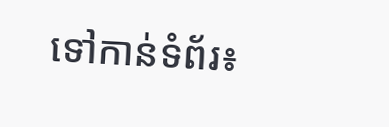ទៅកាន់ទំព័រ៖